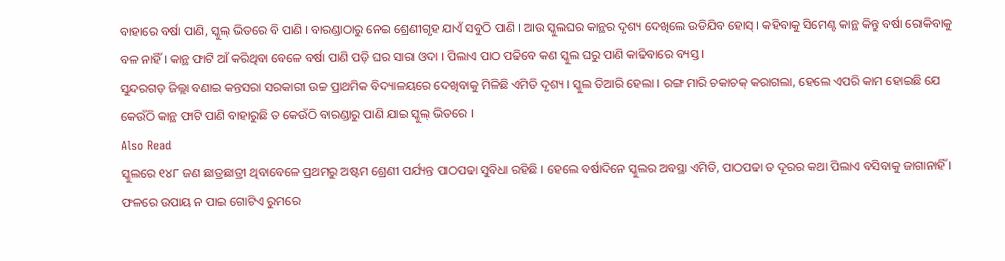ବାହାରେ ବର୍ଷା ପାଣି, ସ୍କୁଲ୍ ଭିତରେ ବି ପାଣି । ବାରଣ୍ଡାଠାରୁ ନେଇ ଶ୍ରେଣୀଗୃହ ଯାଏଁ ସବୁଠି ପାଣି । ଆଉ ସ୍କୁଲଘର କାନ୍ଥର ଦୃଶ୍ୟ ଦେଖିଲେ ଉଡିଯିବ ହୋସ୍ । କହିବାକୁ ସିମେଣ୍ଟ କାନ୍ଥ କିନ୍ତୁ ବର୍ଷା ରୋକିବାକୁ ବଳ ନାହିଁ । କାନ୍ଥ ଫାଟି ଆଁ କରିଥିବା ବେଳେ ବର୍ଷା ପାଣି ପଡ଼ି ଘର ସାରା ଓଦା । ପିଲାଏ ପାଠ ପଢିବେ କଣ ସ୍କୁଲ ଘରୁ ପାଣି କାଢିବାରେ ବ୍ୟସ୍ତ ।
ସୁନ୍ଦରଗଡ଼ ଜିଲ୍ଲା ବଣାଇ କନ୍ତସରା ସରକାରୀ ଉଚ୍ଚ ପ୍ରାଥମିକ ବିଦ୍ୟାଳୟରେ ଦେଖିବାକୁ ମିଳିଛି ଏମିତି ଦୃଶ୍ୟ । ସ୍କୁଲ ତିଆରି ହେଲା । ରଙ୍ଗ ମାରି ଚକାଚକ୍ କରାଗଲା, ହେଲେ ଏପରି କାମ ହୋଇଛି ଯେ କେଉଁଠି କାନ୍ଥ ଫାଟି ପାଣି ବାହାରୁଛି ତ କେଉଁଠି ବାରଣ୍ଡାରୁ ପାଣି ଯାଇ ସ୍କୁଲ୍ ଭିତରେ ।
Also Read
ସ୍କୁଲରେ ୧୪୮ ଜଣ ଛାତ୍ରଛାତ୍ରୀ ଥିବାବେଳେ ପ୍ରଥମରୁ ଅଷ୍ଟମ ଶ୍ରେଣୀ ପର୍ଯ୍ୟନ୍ତ ପାଠପଢା ସୁବିଧା ରହିଛି । ହେଲେ ବର୍ଷାଦିନେ ସ୍କୁଲର ଅବସ୍ଥା ଏମିତି, ପାଠପଢା ତ ଦୂରର କଥା ପିଲାଏ ବସିବାକୁ ଜାଗାନାହିଁ । ଫଳରେ ଉପାୟ ନ ପାଇ ଗୋଟିଏ ରୁମରେ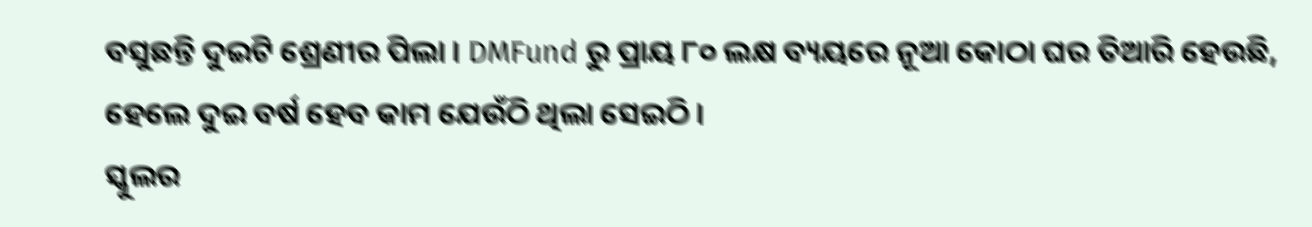ବସୁଛନ୍ତି ଦୁଇଟି ଶ୍ରେଣୀର ପିଲା । DMFund ରୁ ପ୍ରାୟ ୮୦ ଲକ୍ଷ ବ୍ୟୟରେ ନୂଆ କୋଠା ଘର ତିଆରି ହେଉଛି, ହେଲେ ଦୁଇ ବର୍ଷ ହେବ କାମ ଯେଉଁଠି ଥିଲା ସେଇଠି ।
ସ୍କୁଲର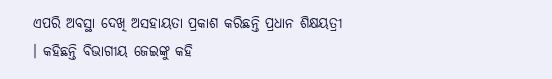ଏପରି ଅବସ୍ଥା ଦେଖି ଅସହାୟତା ପ୍ରକାଶ କରିଛନ୍ତି ପ୍ରଧାନ ଶିକ୍ଷୟତ୍ରୀ । କହିଛନ୍ତି ବିଭାଗୀୟ ଜେଇଙ୍କୁ କହି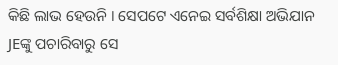କିଛି ଲାଭ ହେଉନି । ସେପଟେ ଏନେଇ ସର୍ବଶିକ୍ଷା ଅଭିଯାନ JEଙ୍କୁ ପଚାରିବାରୁ ସେ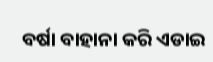ବର୍ଷା ବାହାନା କରି ଏଡାଇ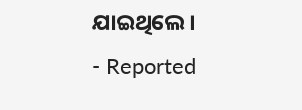ଯାଇଥିଲେ ।
- Reported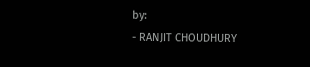by:
- RANJIT CHOUDHURY